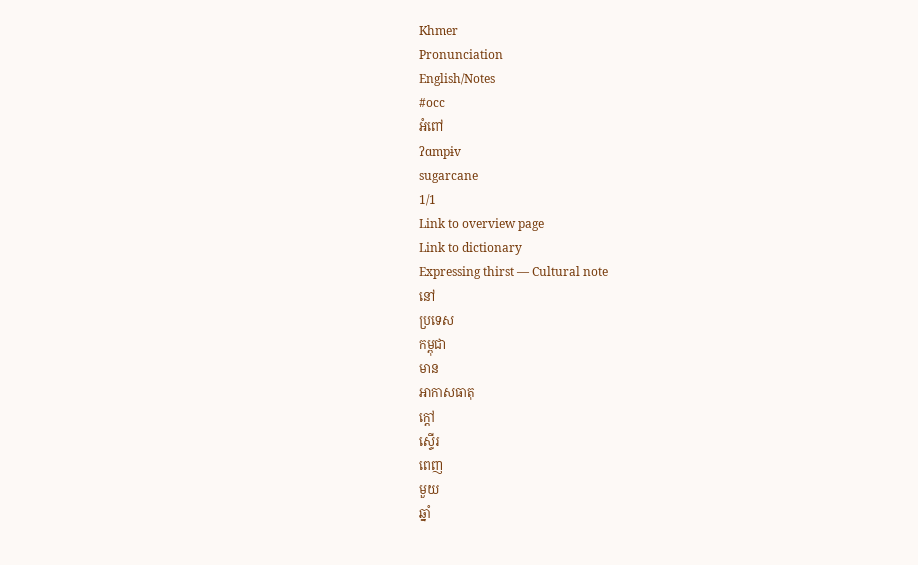Khmer
Pronunciation
English/Notes
#occ
អំពៅ
ʔɑmpɨv
sugarcane
1/1
Link to overview page
Link to dictionary
Expressing thirst — Cultural note
នៅ
ប្រទេស
កម្ពុជា
មាន
អាកាសធាតុ
ក្ដៅ
ស្ទើរ
ពេញ
មួយ
ឆ្នាំ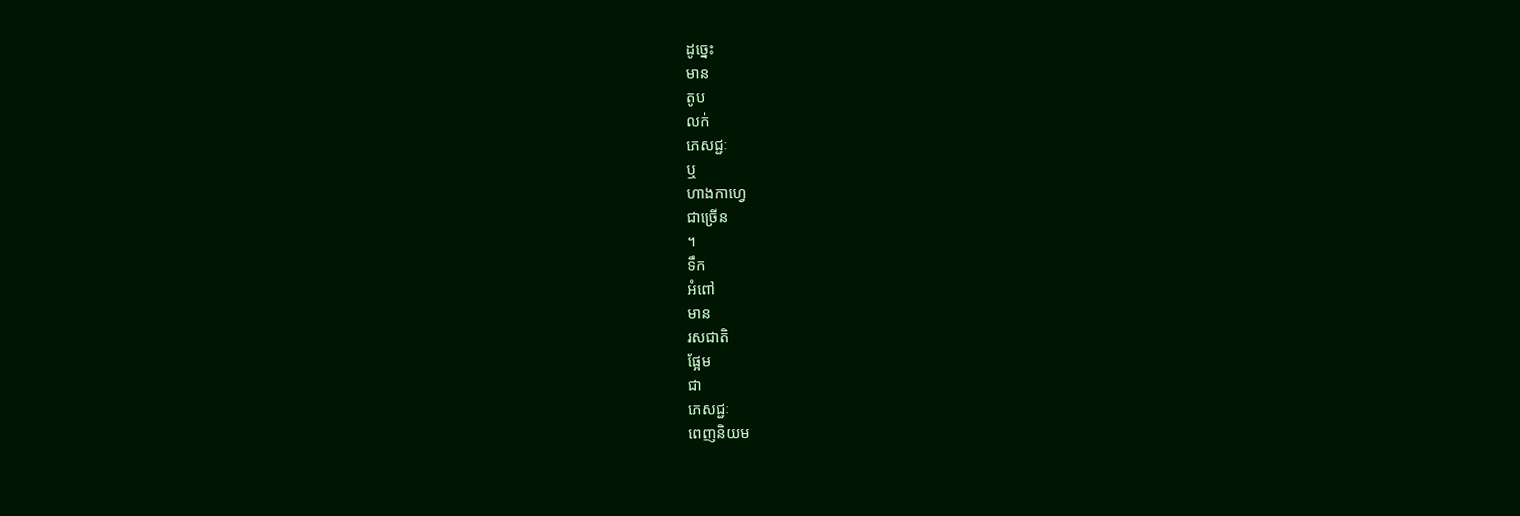ដូច្នេះ
មាន
តូប
លក់
ភេសជ្ជៈ
ឬ
ហាងកាហ្វេ
ជាច្រើន
។
ទឹក
អំពៅ
មាន
រសជាតិ
ផ្អែម
ជា
ភេសជ្ជៈ
ពេញនិយម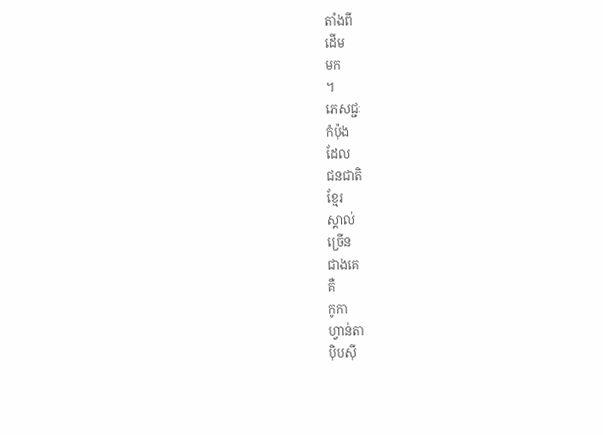តាំងពី
ដើម
មក
។
ភេសជ្ជៈ
កំប៉ុង
ដែល
ជនជាតិ
ខ្មែរ
ស្គាល់
ច្រើន
ជាងគេ
គឺ
កូកា
ហ្វាន់តា
ប៉ិបស៊ី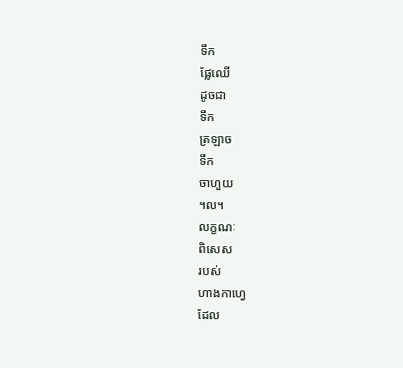ទឹក
ផ្លែឈើ
ដូចជា
ទឹក
ត្រឡាច
ទឹក
ចាហួយ
។ល។
លក្ខណៈ
ពិសេស
របស់
ហាងកាហ្វេ
ដែល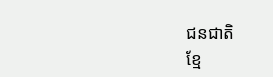ជនជាតិ
ខ្មែ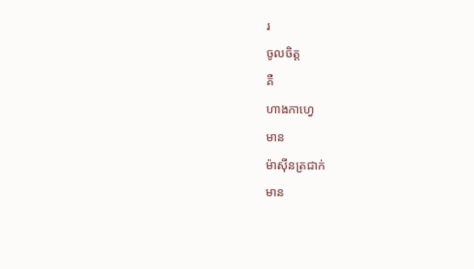រ
ចូលចិត្ត
គឺ
ហាងកាហ្វេ
មាន
ម៉ាស៊ីនត្រជាក់
មាន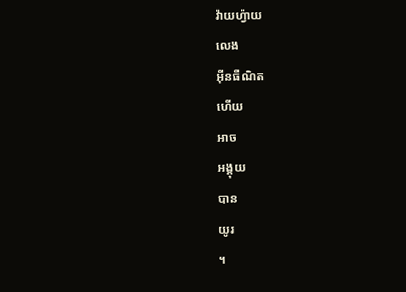វ៉ាយហ៉្វាយ
លេង
អ៊ីនធឺណិត
ហើយ
អាច
អង្គុយ
បាន
យូរ
។